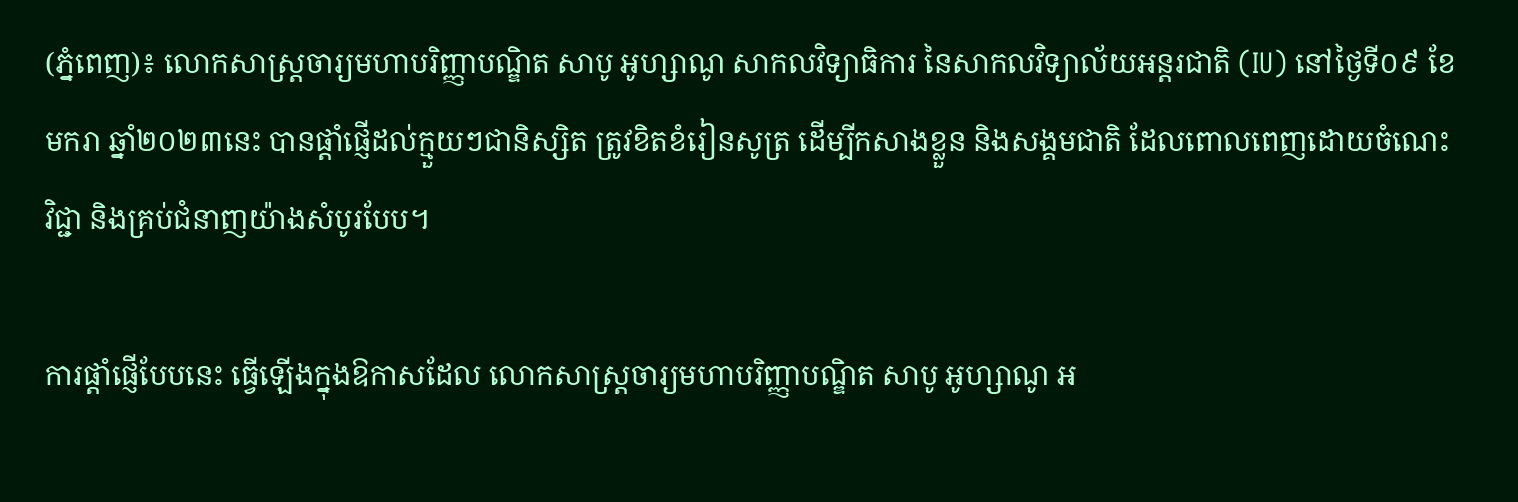(ភ្នំពេញ)៖ លោកសាស្ដ្រចារ្យមហាបរិញ្ញាបណ្ឌិត សាបូ អូហ្សាណូ សាកលវិទ្យាធិការ នៃសាកលវិទ្យាល័យអន្ដរជាតិ (IU) នៅថ្ងៃទី០៩ ខែមករា ឆ្នាំ២០២៣នេះ បានផ្ដាំផ្ញើដល់ក្មួយៗជានិស្សិត ត្រូវខិតខំរៀនសូត្រ ដើម្បីកសាងខ្លួន និងសង្គមជាតិ ដែលពោលពេញដោយចំណេះវិជ្ជា និងគ្រប់ជំនាញយ៉ាងសំបូរបែប។

ការផ្ដាំផ្ញើបែបនេះ ធ្វើឡើងក្នុងឱកាសដែល លោកសាស្ដ្រចារ្យមហាបរិញ្ញាបណ្ឌិត សាបូ អូហ្សាណូ អ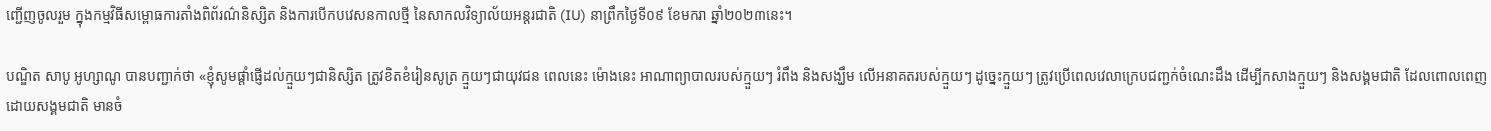ញ្ជើញចូលរួម ក្នុងកម្មវិធីសម្ពោធការតាំងពិព័រណ៌និស្សិត និងការបើកបវេសនកាលថ្មី នៃសាកលវិទ្យាល័យអន្ដរជាតិ (IU) នាព្រឹកថ្ងៃទី០៩ ខែមករា ឆ្នាំ២០២៣នេះ។

បណ្ឌិត សាបូ អូហ្សាណូ បានបញ្ជាក់ថា «ខ្ញុំសូមផ្ដាំផ្ញើដល់ក្មួយៗជានិស្សិត ត្រូវខិតខំរៀនសូត្រ ក្មួយៗជាយុវជន ពេលនេះ ម៉ោងនេះ អាណាព្យាបាលរបស់ក្មួយៗ រំពឹង និងសង្ឃឹម លើអនាគតរបស់ក្មួយៗ ដូច្នេះក្មួយៗ ត្រូវប្រើពេលវេលាក្រេបជញ្ជក់ចំណេះដឹង ដើម្បីកសាងក្មួយៗ និងសង្គមជាតិ ដែលពោលពេញដោយសង្គមជាតិ មានចំ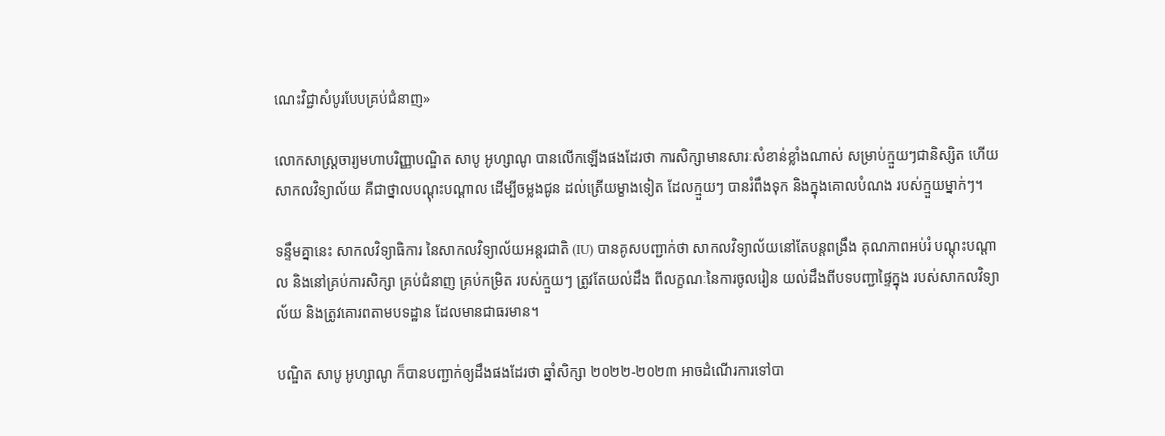ណេះវិជ្ជាសំបូរបែបគ្រប់ជំនាញ»

លោកសាស្ដ្រចារ្យមហាបរិញ្ញាបណ្ឌិត សាបូ អូហ្សាណូ បានលើកឡើងផងដែរថា ការសិក្សាមានសារៈសំខាន់ខ្លាំងណាស់ សម្រាប់ក្មួយៗជានិស្សិត ហើយសាកលវិទ្យាល័យ គឺជាថ្នាលបណ្ដុះបណ្ដាល ដើម្បីចម្លងជូន ដល់ត្រើយម្ខាងទៀត ដែលក្មួយៗ បានរំពឹងទុក និងក្នុងគោលបំណង របស់ក្មួយម្នាក់ៗ។

ទន្ទឹមគ្នានេះ សាកលវិទ្យាធិការ នៃសាកលវិទ្យាល័យអន្ដរជាតិ (IU) បានគូសបញ្ជាក់ថា សាកលវិទ្យាល័យនៅតែបន្ដពង្រឹង គុណភាពអប់រំ បណ្ដុះបណ្ដាល និងនៅគ្រប់ការសិក្សា គ្រប់ជំនាញ គ្រប់កម្រិត របស់ក្មួយៗ ត្រូវតែយល់ដឹង ពីលក្ខណៈនៃការចូលរៀន យល់ដឹងពីបទបញ្ជាផ្ទៃក្នុង របស់សាកលវិទ្យាល័យ និងត្រូវគោរពតាមបទដ្ឋាន ដែលមានជាធរមាន។

បណ្ឌិត សាបូ អូហ្សាណូ ក៏បានបញ្ជាក់ឲ្យដឹងផងដែរថា ឆ្នាំសិក្សា ២០២២-២០២៣ អាចដំណើរការទៅបា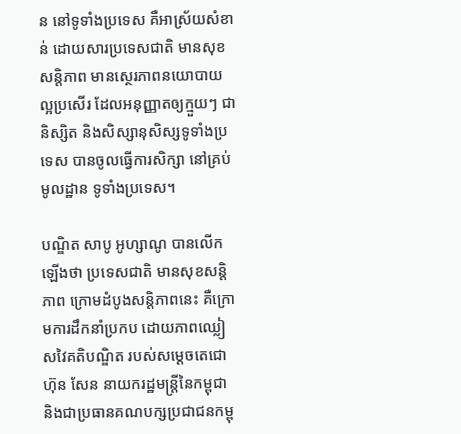ន នៅទូទាំងប្រទេស គឺអាស្រ័យសំខាន់ ដោយសារប្រទេសជាតិ មានសុខសន្ដិភាព មានស្ថេរភាពនយោបាយល្អប្រសើរ ដែលអនុញ្ញាតឲ្យក្មួយៗ ជានិស្សិត និងសិស្សានុសិស្សទូទាំងប្រទេស បានចូលធ្វើការសិក្សា នៅគ្រប់មូលដ្ឋាន ទូទាំងប្រទេស។

បណ្ឌិត សាបូ អូហ្សាណូ បានលើកឡើងថា ប្រទេសជាតិ មានសុខសន្ដិភាព ក្រោមដំបូងសន្ដិភាពនេះ គឺក្រោមការដឹកនាំប្រកប ដោយភាពឈ្លៀសវៃគតិបណ្ឌិត របស់សម្ដេចតេជោ ហ៊ុន សែន នាយករដ្ឋមន្ដ្រីនៃកម្ពុជា និងជាប្រធានគណបក្សប្រជាជនកម្ពុ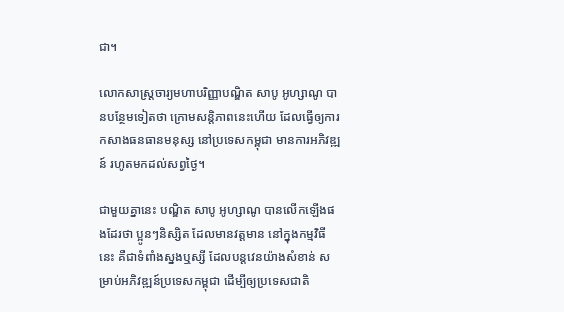ជា។

លោកសាស្ដ្រចារ្យមហាបរិញ្ញាបណ្ឌិត សាបូ អូហ្សាណូ បានបន្ថែមទៀតថា ក្រោមសន្ដិភាពនេះហើយ ដែលធ្វើឲ្យការកសាងធនធានមនុស្ស នៅប្រទេសកម្ពុជា មានការអភិវឌ្ឍន៍ រហូតមកដល់សព្វថ្ងៃ។

ជាមួយគ្នានេះ បណ្ឌិត សាបូ អូហ្សាណូ បានលើកឡើងផងដែរថា ប្អូនៗនិស្សិត ដែលមានវត្ដមាន នៅក្នុងកម្មវិធីនេះ គឺជាទំពាំងស្នងឬស្សី ដែលបន្ដវេនយ៉ាងសំខាន់ សម្រាប់អភិវឌ្ឍន៍ប្រទេសកម្ពុជា ដើម្បីឲ្យប្រទេសជាតិ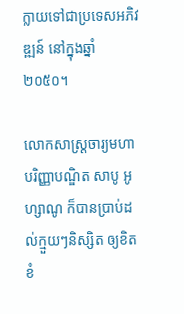ក្លាយទៅជាប្រទេសអភិវឌ្ឍន៍ នៅក្នុងឆ្នាំ២០៥០។

លោកសាស្ដ្រចារ្យមហាបរិញ្ញាបណ្ឌិត សាបូ អូហ្សាណូ ក៏បានប្រាប់ដល់ក្មួយៗនិស្សិត ឲ្យខិតខំ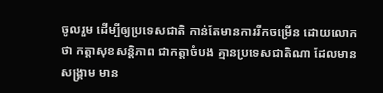ចូលរួម ដើម្បីឲ្យប្រទេសជាតិ កាន់តែមានការរីកចម្រើន ដោយលោកថា កត្ដាសុខសន្ដិភាព ជាកត្ដាចំបង គ្មានប្រទេសជាតិណា ដែលមានសង្គ្រាម មាន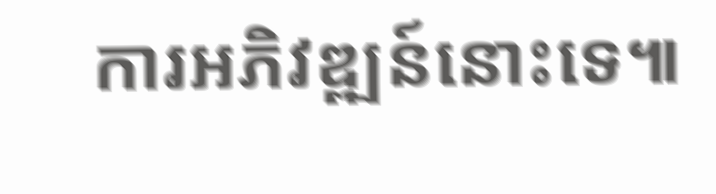ការអភិវឌ្ឍន៍នោះទេ៕